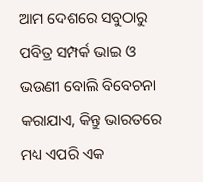ଆମ ଦେଶରେ ସବୁଠାରୁ ପବିତ୍ର ସମ୍ପର୍କ ଭାଇ ଓ ଭଉଣୀ ବୋଲି ବିବେଚନା କରାଯାଏ, କିନ୍ତୁ ଭାରତରେ ମଧ୍ୟ ଏପରି ଏକ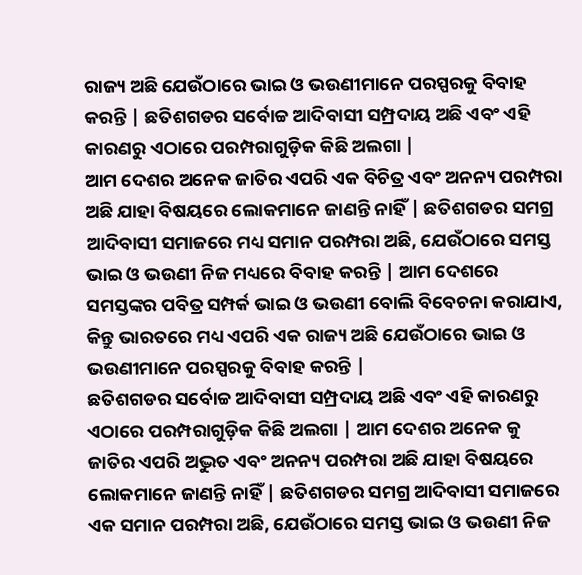ରାଜ୍ୟ ଅଛି ଯେଉଁଠାରେ ଭାଇ ଓ ଭଉଣୀମାନେ ପରସ୍ପରକୁ ବିବାହ କରନ୍ତି | ଛତିଶଗଡର ସର୍ବୋଚ୍ଚ ଆଦିବାସୀ ସମ୍ପ୍ରଦାୟ ଅଛି ଏବଂ ଏହି କାରଣରୁ ଏଠାରେ ପରମ୍ପରାଗୁଡ଼ିକ କିଛି ଅଲଗା |
ଆମ ଦେଶର ଅନେକ ଜାତିର ଏପରି ଏକ ବିଚିତ୍ର ଏବଂ ଅନନ୍ୟ ପରମ୍ପରା ଅଛି ଯାହା ବିଷୟରେ ଲୋକମାନେ ଜାଣନ୍ତି ନାହିଁ | ଛତିଶଗଡର ସମଗ୍ର ଆଦିବାସୀ ସମାଜରେ ମଧ୍ୟ ସମାନ ପରମ୍ପରା ଅଛି, ଯେଉଁଠାରେ ସମସ୍ତ ଭାଇ ଓ ଭଉଣୀ ନିଜ ମଧ୍ୟରେ ବିବାହ କରନ୍ତି | ଆମ ଦେଶରେ ସମସ୍ତଙ୍କର ପବିତ୍ର ସମ୍ପର୍କ ଭାଇ ଓ ଭଉଣୀ ବୋଲି ବିବେଚନା କରାଯାଏ, କିନ୍ତୁ ଭାରତରେ ମଧ୍ୟ ଏପରି ଏକ ରାଜ୍ୟ ଅଛି ଯେଉଁଠାରେ ଭାଇ ଓ ଭଉଣୀମାନେ ପରସ୍ପରକୁ ବିବାହ କରନ୍ତି |
ଛତିଶଗଡର ସର୍ବୋଚ୍ଚ ଆଦିବାସୀ ସମ୍ପ୍ରଦାୟ ଅଛି ଏବଂ ଏହି କାରଣରୁ ଏଠାରେ ପରମ୍ପରାଗୁଡ଼ିକ କିଛି ଅଲଗା | ଆମ ଦେଶର ଅନେକ କୁ ଜାତିର ଏପରି ଅଦ୍ଭୁତ ଏବଂ ଅନନ୍ୟ ପରମ୍ପରା ଅଛି ଯାହା ବିଷୟରେ ଲୋକମାନେ ଜାଣନ୍ତି ନାହିଁ | ଛତିଶଗଡର ସମଗ୍ର ଆଦିବାସୀ ସମାଜରେ ଏକ ସମାନ ପରମ୍ପରା ଅଛି, ଯେଉଁଠାରେ ସମସ୍ତ ଭାଇ ଓ ଭଉଣୀ ନିଜ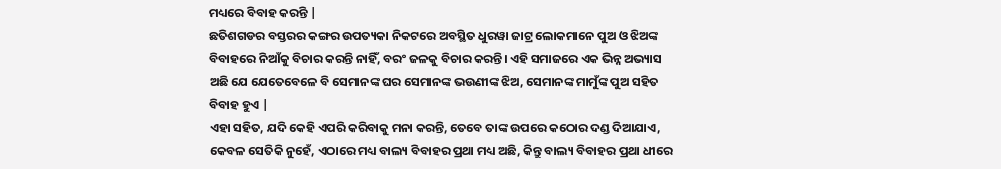ମଧ୍ୟରେ ବିବାହ କରନ୍ତି |
ଛତିଶଗଡର ବସ୍ତରର କଙ୍ଗର ଉପତ୍ୟକା ନିକଟରେ ଅବସ୍ଥିତ ଧୁରୱା ଜାଟ୍ର ଲୋକମାନେ ପୁଅ ଓ ଝିଅଙ୍କ ବିବାହରେ ନିଆଁକୁ ବିଚାର କରନ୍ତି ନାହିଁ, ବରଂ ଜଳକୁ ବିଚାର କରନ୍ତି। ଏହି ସମାଜରେ ଏକ ଭିନ୍ନ ଅଭ୍ୟାସ ଅଛି ଯେ ଯେତେବେଳେ ବି ସେମାନଙ୍କ ଘର ସେମାନଙ୍କ ଭଉଣୀଙ୍କ ଝିଅ, ସେମାନଙ୍କ ମାମୁଁଙ୍କ ପୁଅ ସହିତ ବିବାହ ହୁଏ |
ଏହା ସହିତ, ଯଦି କେହି ଏପରି କରିବାକୁ ମନା କରନ୍ତି, ତେବେ ତାଙ୍କ ଉପରେ କଠୋର ଦଣ୍ଡ ଦିଆଯାଏ, କେବଳ ସେତିକି ନୁହେଁ, ଏଠାରେ ମଧ୍ୟ ବାଲ୍ୟ ବିବାହର ପ୍ରଥା ମଧ୍ୟ ଅଛି, କିନ୍ତୁ ବାଲ୍ୟ ବିବାହର ପ୍ରଥା ଧୀରେ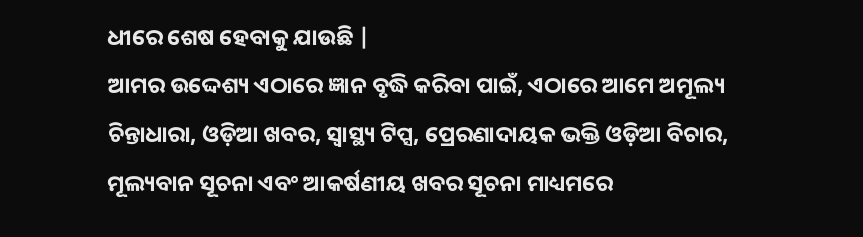ଧୀରେ ଶେଷ ହେବାକୁ ଯାଉଛି |
ଆମର ଉଦ୍ଦେଶ୍ୟ ଏଠାରେ ଜ୍ଞାନ ବୃଦ୍ଧି କରିବା ପାଇଁ, ଏଠାରେ ଆମେ ଅମୂଲ୍ୟ ଚିନ୍ତାଧାରା, ଓଡ଼ିଆ ଖବର, ସ୍ୱାସ୍ଥ୍ୟ ଟିପ୍ସ, ପ୍ରେରଣାଦାୟକ ଭକ୍ତି ଓଡ଼ିଆ ବିଚାର, ମୂଲ୍ୟବାନ ସୂଚନା ଏବଂ ଆକର୍ଷଣୀୟ ଖବର ସୂଚନା ମାଧ୍ୟମରେ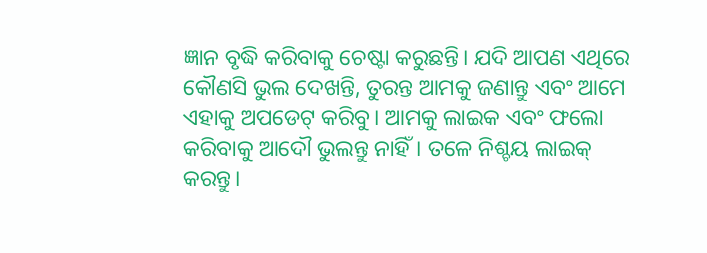ଜ୍ଞାନ ବୃଦ୍ଧି କରିବାକୁ ଚେଷ୍ଟା କରୁଛନ୍ତି। ଯଦି ଆପଣ ଏଥିରେ କୌଣସି ଭୁଲ ଦେଖନ୍ତି, ତୁରନ୍ତ ଆମକୁ ଜଣାନ୍ତୁ ଏବଂ ଆମେ ଏହାକୁ ଅପଡେଟ୍ କରିବୁ। ଆମକୁ ଲାଇକ ଏବଂ ଫଲୋ କରିବାକୁ ଆଦୌ ଭୁଲନ୍ତୁ ନାହିଁ। ତଳେ ନିଶ୍ଚୟ ଲାଇକ୍ କରନ୍ତୁ।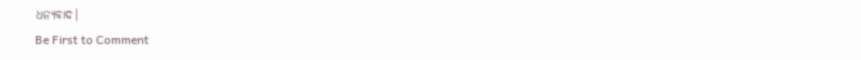ଧନ୍ୟବାଦ।
Be First to Comment